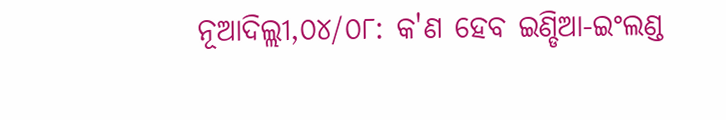ନୂଆଦିଲ୍ଲୀ,୦୪/୦୮: କ'ଣ ହେବ ଇଣ୍ଡିଆ-ଇଂଲଣ୍ଡ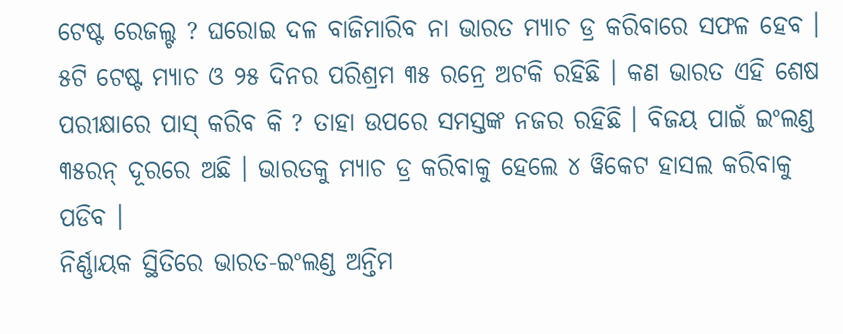ଟେଷ୍ଟ ରେଜଲ୍ଟ ? ଘରୋଇ ଦଳ ବାଜିମାରିବ ନା ଭାରତ ମ୍ୟାଚ ଡ୍ର କରିବାରେ ସଫଳ ହେବ । ୫ଟି ଟେଷ୍ଟ ମ୍ୟାଚ ଓ ୨୫ ଦିନର ପରିଶ୍ରମ ୩୫ ରନ୍ରେ ଅଟକି ରହିଛି । କଣ ଭାରତ ଏହି ଶେଷ ପରୀକ୍ଷାରେ ପାସ୍ କରିବ କି ? ତାହା ଉପରେ ସମସ୍ତଙ୍କ ନଜର ରହିଛି । ବିଜୟ ପାଇଁ ଇଂଲଣ୍ଡ ୩୫ରନ୍ ଦୂରରେ ଅଛି । ଭାରତକୁ ମ୍ୟାଚ ଡ୍ର କରିବାକୁ ହେଲେ ୪ ୱିକେଟ ହାସଲ କରିବାକୁ ପଡିବ ।
ନିର୍ଣ୍ଣାୟକ ସ୍ଥିତିରେ ଭାରତ-ଇଂଲଣ୍ଡ ଅନ୍ତିମ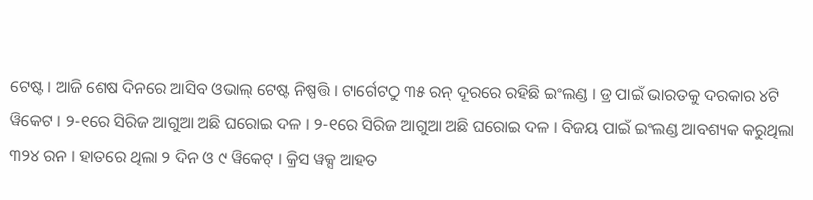ଟେଷ୍ଟ । ଆଜି ଶେଷ ଦିନରେ ଆସିବ ଓଭାଲ୍ ଟେଷ୍ଟ ନିଷ୍ପତ୍ତି । ଟାର୍ଗେଟଠୁ ୩୫ ରନ୍ ଦୂରରେ ରହିଛି ଇଂଲଣ୍ଡ । ଡ୍ର ପାଇଁ ଭାରତକୁ ଦରକାର ୪ଟି ୱିକେଟ । ୨-୧ରେ ସିରିଜ ଆଗୁଆ ଅଛି ଘରୋଇ ଦଳ । ୨-୧ରେ ସିରିଜ ଆଗୁଆ ଅଛି ଘରୋଇ ଦଳ । ବିଜୟ ପାଇଁ ଇଂଲଣ୍ଡ ଆବଶ୍ୟକ କରୁଥିଲା ୩୨୪ ରନ । ହାତରେ ଥିଲା ୨ ଦିନ ଓ ୯ ୱିକେଟ୍ । କ୍ରିସ ୱକ୍ସ ଆହତ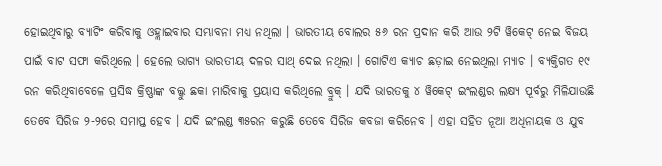ହୋଇଥିବାରୁ ବ୍ୟାଟିଂ କରିବାକୁ ଓହ୍ଲାଇବାର ସମ୍ଭାବନା ମଧ୍ୟ ନଥିଲା । ଭାରତୀୟ ବୋଲର ୫୬ ରନ ପ୍ରଦାନ କରି ଆଉ ୨ଟି ୱିକେଟ୍ ନେଇ ବିଜୟ ପାଇଁ ବାଟ ସଫା କରିଥିଲେ । ହେଲେ ଭାଗ୍ୟ ଭାରତୀୟ ଦଳର ସାଥ୍ ଦେଇ ନଥିଲା । ଗୋଟିଏ କ୍ୟାଚ ଛଡ଼ାଇ ନେଇଥିଲା ମ୍ୟାଚ । ବ୍ୟକ୍ତିଗତ ୧୯ ରନ କରିଥିବାବେଳେ ପ୍ରସିଦ୍ଧ କ୍ରିଷ୍ଣାଙ୍କ ବଲ୍କୁ ଛକା ମାରିବାକୁ ପ୍ରୟାସ କରିଥିଲେ ବ୍ରୁକ୍ । ଯଦି ଭାରତକୁ ୪ ୱିକେଟ୍ ଇଂଲଣ୍ଡର ଲକ୍ଷ୍ୟ ପୂର୍ବରୁ ମିଳିଯାଉଛି ତେବେ ସିରିଜ ୨-୨ରେ ସମାପ୍ତ ହେବ । ଯଦି ଇଂଲଣ୍ଡ ୩୫ରନ କରୁଛି ତେବେ ସିରିଜ କବଜା କରିନେବ । ଏହା ସହିତ ନୂଆ ଅଧିନାୟକ ଓ ଯୁବ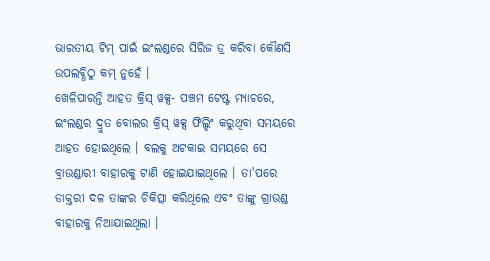ଭାରତୀୟ ଟିମ୍ ପାଇଁ ଇଂଲଣ୍ଡରେ ସିରିଜ ଡ୍ର କରିବା କୌଣସି ଉପଲବ୍ଧିଠୁ କମ୍ ନୁହେଁ ।
ଖେଳିପାରନ୍ତି ଆହତ କ୍ରିସ୍ ୱକ୍ସ- ପଞ୍ଚମ ଟେଷ୍ଟ ମ୍ୟାଚରେ, ଇଂଲଣ୍ଡର ଦ୍ରୁତ ବୋଲର କ୍ରିସ୍ ୱକ୍ସ ଫିଲ୍ଡିଂ କରୁଥିବା ସମୟରେ ଆହତ ହୋଇଥିଲେ । ବଲକୁ ଅଟକାଇ ସମୟରେ ସେ ବ୍ରାଉଣ୍ଡାରୀ ବାହାରକୁ ଟାଣି ହୋଇଯାଇଥିଲେ । ତା'ପରେ ଡାକ୍ତରୀ ଦଳ ତାଙ୍କର ଚିକିତ୍ସା କରିଥିଲେ ଏବଂ ତାଙ୍କୁ ଗ୍ରାଉଣ୍ଡ ବାହାରକୁ ନିଆଯାଇଥିଲା ।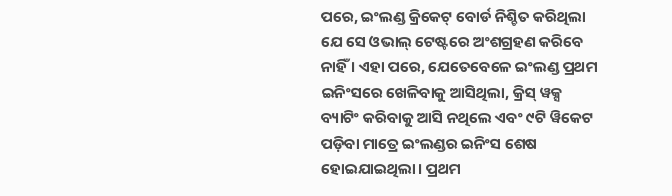ପରେ, ଇଂଲଣ୍ଡ କ୍ରିକେଟ୍ ବୋର୍ଡ ନିଶ୍ଚିତ କରିଥିଲା ଯେ ସେ ଓଭାଲ୍ ଟେଷ୍ଟରେ ଅଂଶଗ୍ରହଣ କରିବେ ନାହିଁ । ଏହା ପରେ, ଯେତେବେଳେ ଇଂଲଣ୍ଡ ପ୍ରଥମ ଇନିଂସରେ ଖେଳିବାକୁ ଆସିଥିଲା, କ୍ରିସ୍ ୱକ୍ସ ବ୍ୟାଟିଂ କରିବାକୁ ଆସି ନଥିଲେ ଏବଂ ୯ଟି ୱିକେଟ ପଡ଼ିବା ମାତ୍ରେ ଇଂଲଣ୍ଡର ଇନିଂସ ଶେଷ ହୋଇଯାଇଥିଲା। ପ୍ରଥମ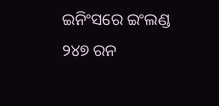ଇନିଂସରେ ଇଂଲଣ୍ଡ ୨୪୭ ରନ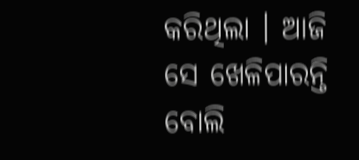କରିଥିଲା । ଆଜି ସେ ଖେଳିପାରନ୍ତି ବୋଲି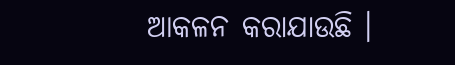ଆକଳନ କରାଯାଉଛି ।